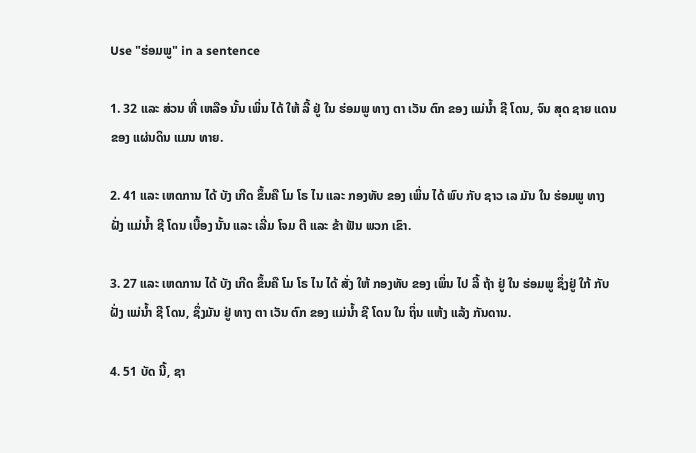Use "ຮ່ອມພູ" in a sentence

1. 32 ແລະ ສ່ວນ ທີ່ ເຫລືອ ນັ້ນ ເພິ່ນ ໄດ້ ໃຫ້ ລີ້ ຢູ່ ໃນ ຮ່ອມພູ ທາງ ຕາ ເວັນ ຕົກ ຂອງ ແມ່ນ້ຳ ຊີ ໂດນ, ຈົນ ສຸດ ຊາຍ ແດນ ຂອງ ແຜ່ນດິນ ແມນ ທາຍ.

2. 41 ແລະ ເຫດການ ໄດ້ ບັງ ເກີດ ຂຶ້ນຄື ໂມ ໂຣ ໄນ ແລະ ກອງທັບ ຂອງ ເພິ່ນ ໄດ້ ພົບ ກັບ ຊາວ ເລ ມັນ ໃນ ຮ່ອມພູ ທາງ ຝັ່ງ ແມ່ນ້ຳ ຊີ ໂດນ ເບື້ອງ ນັ້ນ ແລະ ເລີ່ມ ໂຈມ ຕີ ແລະ ຂ້າ ຟັນ ພວກ ເຂົາ.

3. 27 ແລະ ເຫດການ ໄດ້ ບັງ ເກີດ ຂຶ້ນຄື ໂມ ໂຣ ໄນ ໄດ້ ສັ່ງ ໃຫ້ ກອງທັບ ຂອງ ເພິ່ນ ໄປ ລີ້ ຖ້າ ຢູ່ ໃນ ຮ່ອມພູ ຊຶ່ງຢູ່ ໃກ້ ກັບ ຝັ່ງ ແມ່ນ້ຳ ຊີ ໂດນ, ຊຶ່ງມັນ ຢູ່ ທາງ ຕາ ເວັນ ຕົກ ຂອງ ແມ່ນ້ຳ ຊີ ໂດນ ໃນ ຖິ່ນ ແຫ້ງ ແລ້ງ ກັນດານ.

4. 51 ບັດ ນີ້, ຊາ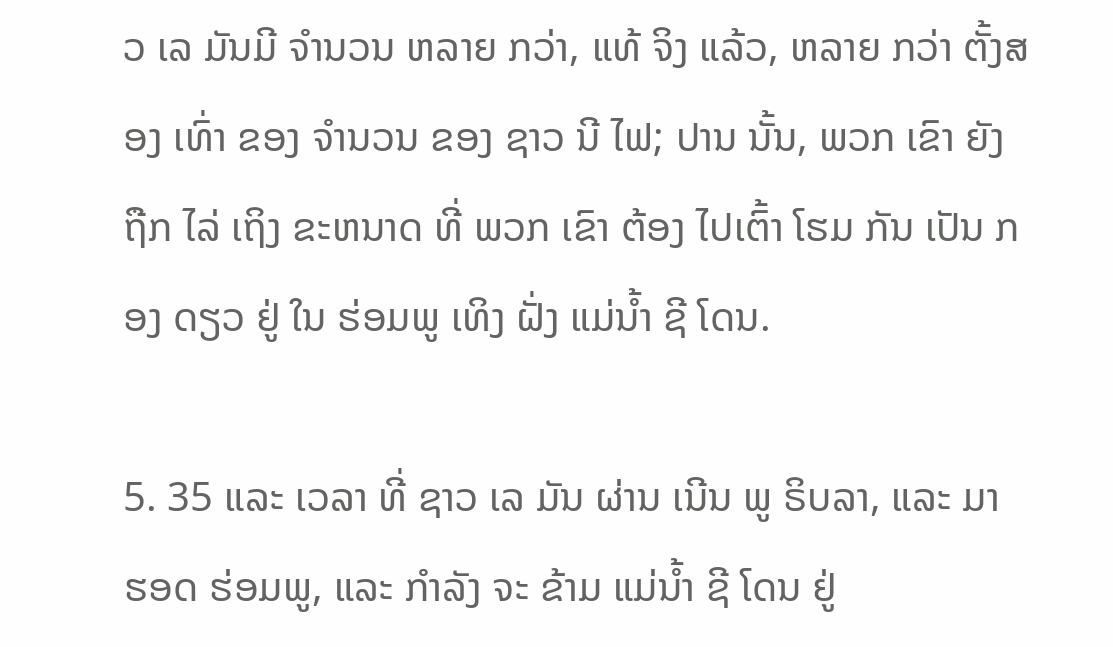ວ ເລ ມັນມີ ຈໍານວນ ຫລາຍ ກວ່າ, ແທ້ ຈິງ ແລ້ວ, ຫລາຍ ກວ່າ ຕັ້ງສອງ ເທົ່າ ຂອງ ຈໍານວນ ຂອງ ຊາວ ນີ ໄຟ; ປານ ນັ້ນ, ພວກ ເຂົາ ຍັງ ຖືກ ໄລ່ ເຖິງ ຂະຫນາດ ທີ່ ພວກ ເຂົາ ຕ້ອງ ໄປເຕົ້າ ໂຮມ ກັນ ເປັນ ກອງ ດຽວ ຢູ່ ໃນ ຮ່ອມພູ ເທິງ ຝັ່ງ ແມ່ນ້ຳ ຊີ ໂດນ.

5. 35 ແລະ ເວລາ ທີ່ ຊາວ ເລ ມັນ ຜ່ານ ເນີນ ພູ ຣິບລາ, ແລະ ມາ ຮອດ ຮ່ອມພູ, ແລະ ກໍາລັງ ຈະ ຂ້າມ ແມ່ນ້ຳ ຊີ ໂດນ ຢູ່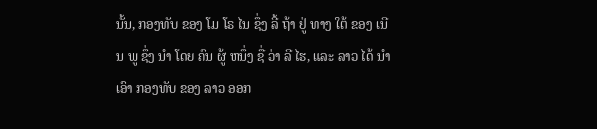ນັ້ນ, ກອງທັບ ຂອງ ໂມ ໂຣ ໄນ ຊຶ່ງ ລີ້ ຖ້າ ຢູ່ ທາງ ໃຕ້ ຂອງ ເນີນ ພູ ຊຶ່ງ ນໍາ ໂດຍ ຄົນ ຜູ້ ຫນຶ່ງ ຊື່ ວ່າ ລີ ໄຮ, ແລະ ລາວ ໄດ້ ນໍາ ເອົາ ກອງທັບ ຂອງ ລາວ ອອກ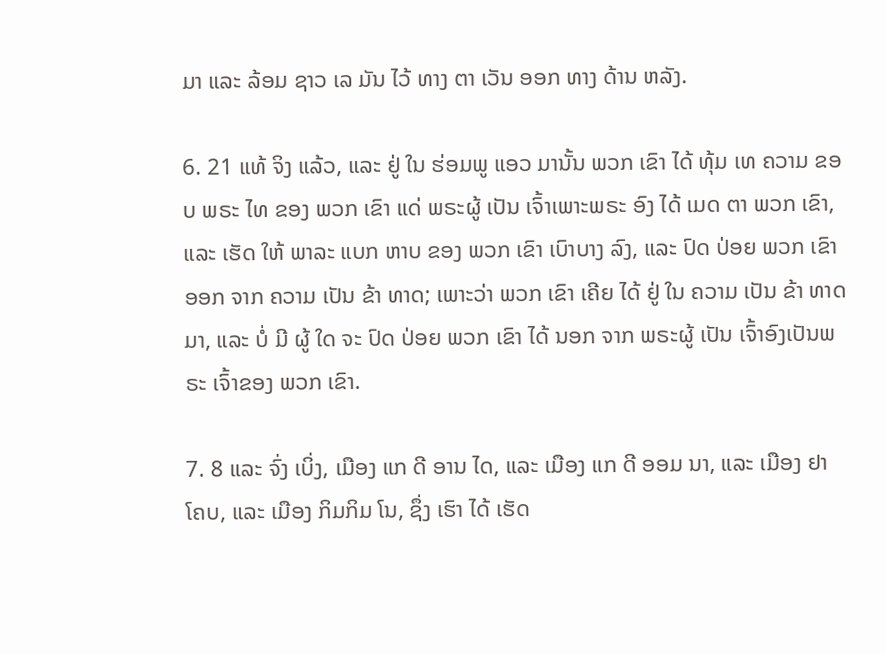ມາ ແລະ ລ້ອມ ຊາວ ເລ ມັນ ໄວ້ ທາງ ຕາ ເວັນ ອອກ ທາງ ດ້ານ ຫລັງ.

6. 21 ແທ້ ຈິງ ແລ້ວ, ແລະ ຢູ່ ໃນ ຮ່ອມພູ ແອວ ມານັ້ນ ພວກ ເຂົາ ໄດ້ ທຸ້ມ ເທ ຄວາມ ຂອບ ພຣະ ໄທ ຂອງ ພວກ ເຂົາ ແດ່ ພຣະຜູ້ ເປັນ ເຈົ້າເພາະພຣະ ອົງ ໄດ້ ເມດ ຕາ ພວກ ເຂົາ, ແລະ ເຮັດ ໃຫ້ ພາລະ ແບກ ຫາບ ຂອງ ພວກ ເຂົາ ເບົາບາງ ລົງ, ແລະ ປົດ ປ່ອຍ ພວກ ເຂົາ ອອກ ຈາກ ຄວາມ ເປັນ ຂ້າ ທາດ; ເພາະວ່າ ພວກ ເຂົາ ເຄີຍ ໄດ້ ຢູ່ ໃນ ຄວາມ ເປັນ ຂ້າ ທາດມາ, ແລະ ບໍ່ ມີ ຜູ້ ໃດ ຈະ ປົດ ປ່ອຍ ພວກ ເຂົາ ໄດ້ ນອກ ຈາກ ພຣະຜູ້ ເປັນ ເຈົ້າອົງເປັນພຣະ ເຈົ້າຂອງ ພວກ ເຂົາ.

7. 8 ແລະ ຈົ່ງ ເບິ່ງ, ເມືອງ ແກ ດີ ອານ ໄດ, ແລະ ເມືອງ ແກ ດີ ອອມ ນາ, ແລະ ເມືອງ ຢາ ໂຄບ, ແລະ ເມືອງ ກິມກິມ ໂນ, ຊຶ່ງ ເຮົາ ໄດ້ ເຮັດ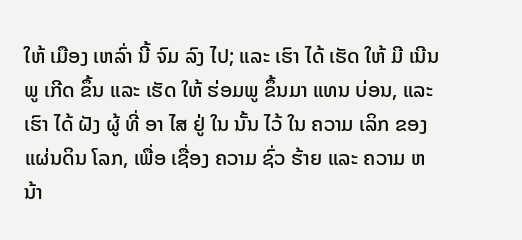ໃຫ້ ເມືອງ ເຫລົ່າ ນີ້ ຈົມ ລົງ ໄປ; ແລະ ເຮົາ ໄດ້ ເຮັດ ໃຫ້ ມີ ເນີນ ພູ ເກີດ ຂຶ້ນ ແລະ ເຮັດ ໃຫ້ ຮ່ອມພູ ຂຶ້ນມາ ແທນ ບ່ອນ, ແລະ ເຮົາ ໄດ້ ຝັງ ຜູ້ ທີ່ ອາ ໄສ ຢູ່ ໃນ ນັ້ນ ໄວ້ ໃນ ຄວາມ ເລິກ ຂອງ ແຜ່ນດິນ ໂລກ, ເພື່ອ ເຊື່ອງ ຄວາມ ຊົ່ວ ຮ້າຍ ແລະ ຄວາມ ຫນ້າ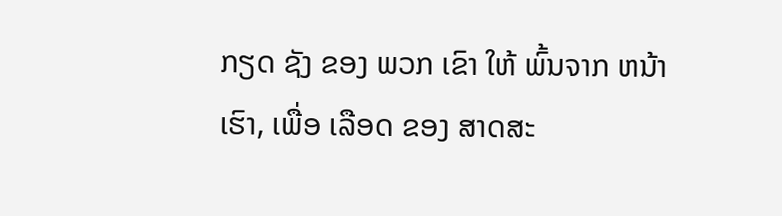ກຽດ ຊັງ ຂອງ ພວກ ເຂົາ ໃຫ້ ພົ້ນຈາກ ຫນ້າ ເຮົາ, ເພື່ອ ເລືອດ ຂອງ ສາດສະ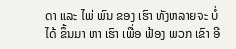ດາ ແລະ ໄພ່ ພົນ ຂອງ ເຮົາ ທັງຫລາຍຈະ ບໍ່ ໄດ້ ຂຶ້ນມາ ຫາ ເຮົາ ເພື່ອ ຟ້ອງ ພວກ ເຂົາ ອີ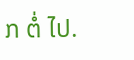ກ ຕໍ່ ໄປ.